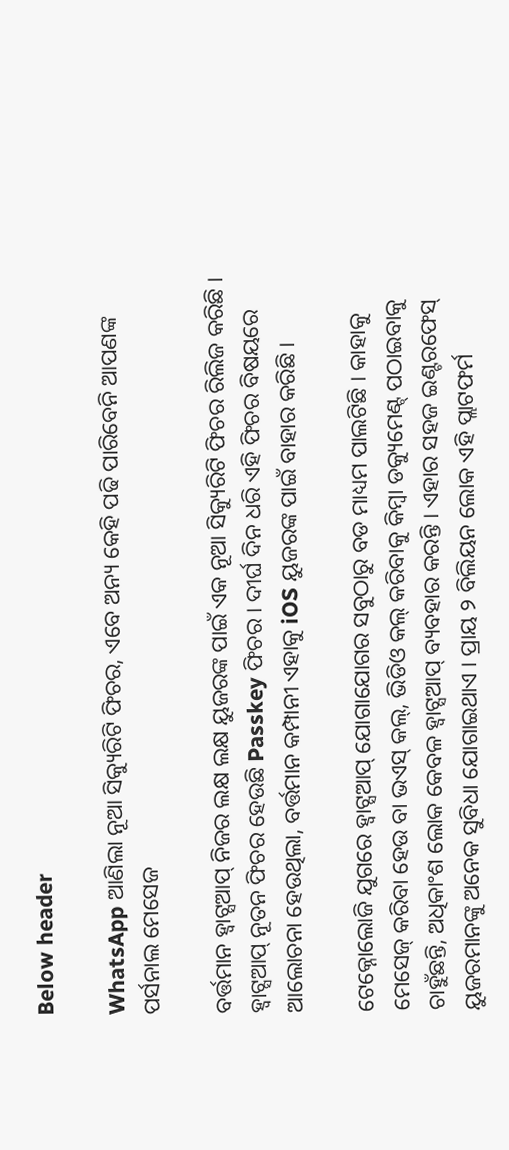Below header

WhatsApp ଆଣିଲା ନୂଆ ସିକ୍ୟୁରିଟି ଫିଚର, ଏବେ ଅନ୍ୟ କେହି ପଢି ପାରିବେନି ଆପଣଙ୍କ ପର୍ସନାଲ ମେସେଜ

ବର୍ତ୍ତମାନ ହ୍ୱାଟ୍ସଆପ୍ ନିଜର ଲକ୍ଷ ଲକ୍ଷ ୟୁଜରଙ୍କ ପାଇଁ ଏକ ନୂଆ ସିକ୍ୟୁରିଟି ଫିଚର ରିଲିଜ କରିଛି । ହ୍ୱାଟ୍ସଆପ୍ ନୂତନ ଫିଚର ହେଉଛି Passkey ଫିଚର । ଦୀର୍ଘ ଦିନ ଧରି ଏହି ଫିଚର ବିଷୟରେ ଆଲୋଚନା ହେଉଥିଲା, ବର୍ତ୍ତମାନ କମ୍ପାନୀ ଏହାକୁ iOS ୟୁଜରଙ୍କ ପାଇଁ ବାହାର କରିଛି ।

ଟେକ୍ନୋଲୋଜି ଯୁଗରେ ହ୍ୱାଟ୍ସଆପ୍ ଯୋଗାଯୋଗର ସବୁଠାରୁ ବଡ ମାଧ୍ୟମ ପାଲଟିଛି । କାହାକୁ ମେସେଜ୍ କରିବା ହେଉ ବା ଭଏସ୍ କଲ୍, ଭିଡିଓ କଲ୍ କରିବାକୁ କିମ୍ବା ଡକ୍ୟୁମେଣ୍ଟ୍ ପଠାଇବାକୁ ଚାହୁଁଛନ୍ତି, ଅଧିକାଂଶ ଲୋକ କେବଳ ହ୍ୱାଟ୍ସଆପ୍ ବ୍ୟବହାର କରନ୍ତି । ଏହାର ସହଜ ଇଣ୍ଟରଫେସ୍ ୟୁଜରମାନଙ୍କୁ ଅନେକ ସୁବିଧା ଯୋଗାଇଥାଏ । ପ୍ରାୟ ୨ ବିଲିୟନ ଲୋକ ଏହି ପ୍ଲାଟଫର୍ମ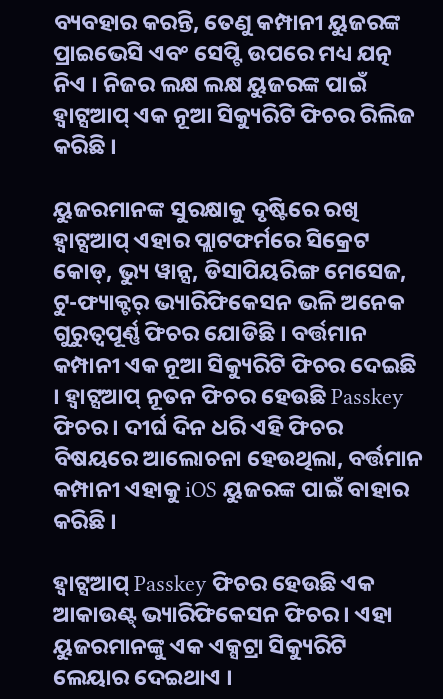ବ୍ୟବହାର କରନ୍ତି, ତେଣୁ କମ୍ପାନୀ ୟୁଜରଙ୍କ ପ୍ରାଇଭେସି ଏବଂ ସେପ୍ଟି ଉପରେ ମଧ୍ୟ ଯତ୍ନ ନିଏ । ନିଜର ଲକ୍ଷ ଲକ୍ଷ ୟୁଜରଙ୍କ ପାଇଁ ହ୍ୱାଟ୍ସଆପ୍ ଏକ ନୂଆ ସିକ୍ୟୁରିଟି ଫିଚର ରିଲିଜ କରିଛି ।

ୟୁଜରମାନଙ୍କ ସୁରକ୍ଷାକୁ ଦୃଷ୍ଟିରେ ରଖି ହ୍ୱାଟ୍ସଆପ୍ ଏହାର ପ୍ଲାଟଫର୍ମରେ ସିକ୍ରେଟ କୋଡ୍, ଭ୍ୟୁ ୱାନ୍ସ, ଡିସାପିୟରିଙ୍ଗ ମେସେଜ, ଟୁ-ଫ୍ୟାକ୍ଟର୍ ଭ୍ୟାରିଫିକେସନ ଭଳି ଅନେକ ଗୁରୁତ୍ୱପୂର୍ଣ୍ଣ ଫିଚର ଯୋଡିଛି । ବର୍ତ୍ତମାନ କମ୍ପାନୀ ଏକ ନୂଆ ସିକ୍ୟୁରିଟି ଫିଚର ଦେଇଛି । ହ୍ୱାଟ୍ସଆପ୍ ନୂତନ ଫିଚର ହେଉଛି Passkey ଫିଚର । ଦୀର୍ଘ ଦିନ ଧରି ଏହି ଫିଚର ବିଷୟରେ ଆଲୋଚନା ହେଉଥିଲା, ବର୍ତ୍ତମାନ କମ୍ପାନୀ ଏହାକୁ iOS ୟୁଜରଙ୍କ ପାଇଁ ବାହାର କରିଛି ।

ହ୍ୱାଟ୍ସଆପ୍ Passkey ଫିଚର ହେଉଛି ଏକ ଆକାଉଣ୍ଟ୍ ଭ୍ୟାରିଫିକେସନ ଫିଚର । ଏହା ୟୁଜରମାନଙ୍କୁ ଏକ ଏକ୍ସଟ୍ରା ସିକ୍ୟୁରିଟି ଲେୟାର ଦେଇଥାଏ ।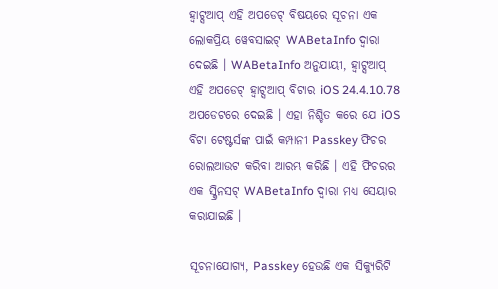ହ୍ୱାଟ୍ସଆପ୍ ଏହି ଅପଡେଟ୍ ବିଷୟରେ ସୂଚନା ଏକ ଲୋକପ୍ରିୟ ୱେବସାଇଟ୍ WABetaInfo ଦ୍ୱାରା ଦେଇଛି । WABetaInfo ଅନୁଯାୟୀ, ହ୍ୱାଟ୍ସଆପ୍ ଏହି ଅପଡେଟ୍ ହ୍ୱାଟ୍ସଆପ୍ ବିଟାର iOS 24.4.10.78 ଅପଡେଟରେ ଦେଇଛି । ଏହା ନିଶ୍ଚିତ କରେ ଯେ iOS ବିଟା ଟେଷ୍ଟର୍ସଙ୍କ ପାଇଁ କମ୍ପାନୀ Passkey ଫିଚର ରୋଲଆଉଟ କରିବା ଆରମ୍ଭ କରିଛି । ଏହି ଫିଚରର ଏକ ସ୍କ୍ରିନସଟ୍ WABetaInfo ଦ୍ୱାରା ମଧ୍ୟ ସେୟାର କରାଯାଇଛି ।

ସୂଚନାଯୋଗ୍ୟ, Passkey ହେଉଛି ଏକ ସିକ୍ୟୁରିଟି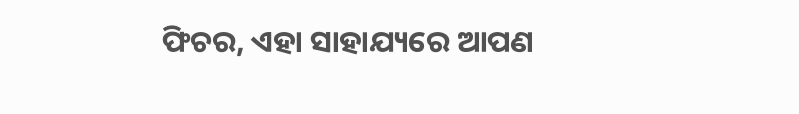ଫିଚର, ଏହା ସାହାଯ୍ୟରେ ଆପଣ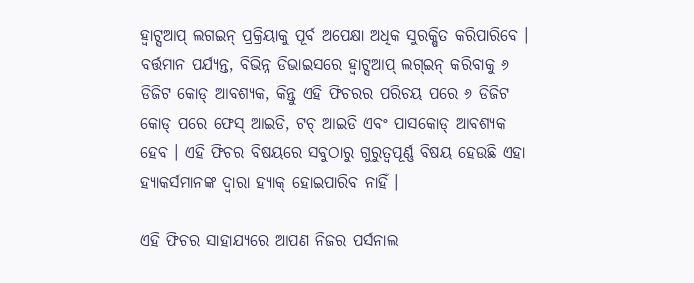ହ୍ୱାଟ୍ସଆପ୍ ଲଗଇନ୍ ପ୍ରକ୍ରିୟାକୁ ପୂର୍ବ ଅପେକ୍ଷା ଅଧିକ ସୁରକ୍ଷିତ କରିପାରିବେ । ବର୍ତ୍ତମାନ ପର୍ଯ୍ୟନ୍ତ, ବିଭିନ୍ନ ଡିଭାଇସରେ ହ୍ୱାଟ୍ସଆପ୍ ଲଗ୍ଇନ୍ କରିବାକୁ ୬ ଡିଜିଟ କୋଡ୍ ଆବଶ୍ୟକ, କିନ୍ତୁ ଏହି ଫିଚରର ପରିଚୟ ପରେ ୬ ଡିଜିଟ କୋଡ୍ ପରେ ଫେସ୍ ଆଇଡି, ଟଚ୍ ଆଇଡି ଏବଂ ପାସକୋଡ୍ ଆବଶ୍ୟକ ହେବ । ଏହି ଫିଚର ବିଷୟରେ ସବୁଠାରୁ ଗୁରୁତ୍ୱପୂର୍ଣ୍ଣ ବିଷୟ ହେଉଛି ଏହା ହ୍ୟାକର୍ସମାନଙ୍କ ଦ୍ୱାରା ହ୍ୟାକ୍ ହୋଇପାରିବ ନାହିଁ ।

ଏହି ଫିଚର ସାହାଯ୍ୟରେ ଆପଣ ନିଜର ପର୍ସନାଲ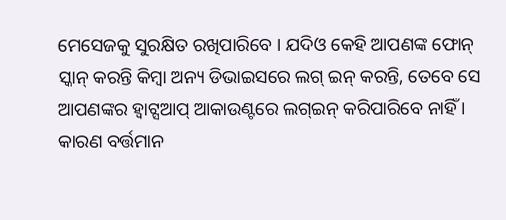ମେସେଜକୁ ସୁରକ୍ଷିତ ରଖିପାରିବେ । ଯଦିଓ କେହି ଆପଣଙ୍କ ଫୋନ୍ ସ୍କାନ୍ କରନ୍ତି କିମ୍ବା ଅନ୍ୟ ଡିଭାଇସରେ ଲଗ୍ ଇନ୍ କରନ୍ତି, ତେବେ ସେ ଆପଣଙ୍କର ହ୍ୱାଟ୍ସଆପ୍ ଆକାଉଣ୍ଟରେ ଲଗ୍ଇନ୍ କରିପାରିବେ ନାହିଁ । କାରଣ ବର୍ତ୍ତମାନ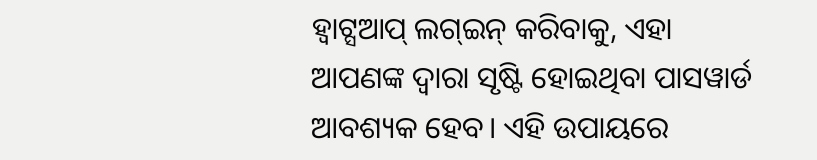ହ୍ୱାଟ୍ସଆପ୍ ଲଗ୍ଇନ୍ କରିବାକୁ, ଏହା ଆପଣଙ୍କ ଦ୍ୱାରା ସୃଷ୍ଟି ହୋଇଥିବା ପାସୱାର୍ଡ ଆବଶ୍ୟକ ହେବ। ଏହି ଉପାୟରେ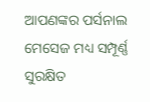ଆପଣଙ୍କର ପର୍ସନାଲ ମେସେଜ ମଧ୍ୟ ସମ୍ପୂର୍ଣ୍ଣ ସୁରକ୍ଷିତ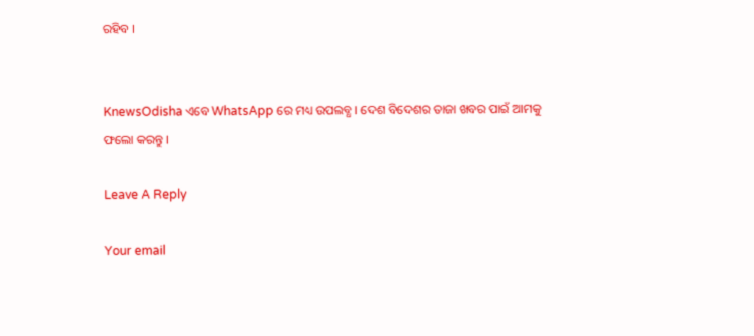ରହିବ ।


KnewsOdisha ଏବେ WhatsApp ରେ ମଧ୍ୟ ଉପଲବ୍ଧ । ଦେଶ ବିଦେଶର ତାଜା ଖବର ପାଇଁ ଆମକୁ ଫଲୋ କରନ୍ତୁ ।

Leave A Reply

Your email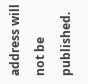address will not be published.